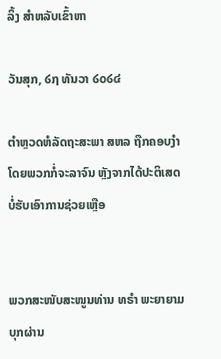ລິ້ງ ສຳຫລັບເຂົ້າຫາ

ວັນສຸກ, ໒໗ ທັນວາ ໒໐໒໔

ຕຳຫຼວດຫໍລັດຖະສະພາ ສຫລ ຖືກຄອບງຳ ໂດຍພວກກໍ່ຈະລາຈົນ ຫຼັງຈາກໄດ້ປະຕິເສດບໍ່ຮັບເອົາການຊ່ວຍເຫຼືອ


ພວກສະໜັບສະໜູນທ່ານ ທຣຳ ພະຍາຍາມບຸກຜ່ານ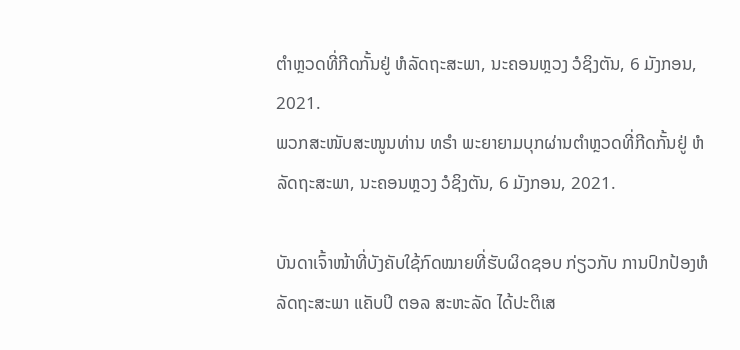ຕຳຫຼວດທີ່ກີດກັ້ນຢູ່ ຫໍລັດຖະສະພາ, ນະຄອນຫຼວງ ວໍຊິງຕັນ, 6 ມັງກອນ, 2021.
ພວກສະໜັບສະໜູນທ່ານ ທຣຳ ພະຍາຍາມບຸກຜ່ານຕຳຫຼວດທີ່ກີດກັ້ນຢູ່ ຫໍລັດຖະສະພາ, ນະຄອນຫຼວງ ວໍຊິງຕັນ, 6 ມັງກອນ, 2021.

ບັນດາເຈົ້າໜ້າທີ່ບັງຄັບໃຊ້ກົດໝາຍທີ່ຮັບຜິດຊອບ ກ່ຽວກັບ ການປົກປ້ອງຫໍລັດຖະສະພາ ແຄັບປິ ຕອລ ສະຫະລັດ ໄດ້ປະຕິເສ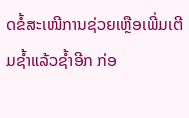ດຂໍ້ສະເໜີການຊ່ວຍເຫຼືອເພີ່ມເຕີມຊໍ້າແລ້ວຊໍ້າອີກ ກ່ອ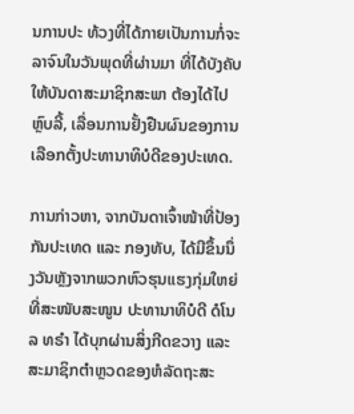ນການປະ ທ້ວງທີ່ໄດ້ກາຍເປັນການກໍ່ຈະລາຈົນໃນວັນພຸດທີ່ຜ່ານມາ ທີ່ໄດ້ບັງຄັບໃຫ້ບັນດາສະມາຊິກສະພາ ຕ້ອງໄດ້ໄປຫຼົບລີ້, ເລື່ອນການຢັ້ງຢືນຜົນຂອງການເລືອກຕັ້ງປະທານາທິບໍດີຂອງປະເທດ.

ການກ່າວຫາ, ຈາກບັນດາເຈົ້າໜ້າທີ່ປ້ອງກັນປະເທດ ແລະ ກອງທັບ, ໄດ້ມີຂຶ້ນນຶ່ງວັນຫຼັງຈາກພວກຫົວຮຸນແຮງກຸ່ມໃຫຍ່ທີ່ສະໜັບສະໜູນ ປະທານາທິບໍດີ ດໍໂນລ ທຣຳ ໄດ້ບຸກຜ່ານສິ່ງກີດຂວາງ ແລະ ສະມາຊິກຕຳຫຼວດຂອງຫໍລັດຖະສະ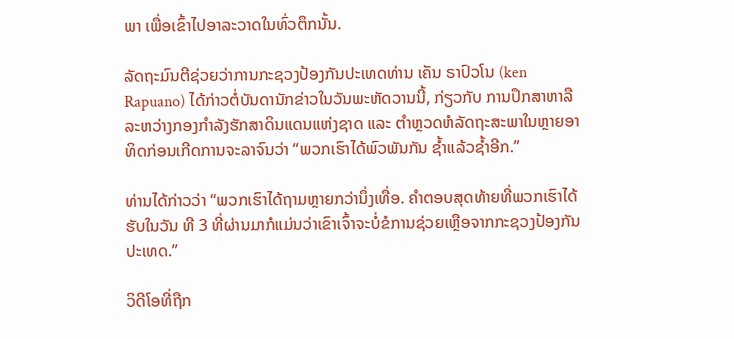ພາ ເພື່ອເຂົ້າໄປອາລະວາດໃນທົ່ວຕຶກນັ້ນ.

ລັດຖະມົນຕີຊ່ວຍວ່າການກະຊວງປ້ອງກັນປະເທດທ່ານ ເຄັນ ຣາປົວໂນ (ken Rapuano) ໄດ້ກ່າວຕໍ່ບັນດານັກຂ່າວໃນວັນພະຫັດວານນີ້, ກ່ຽວກັບ ການປຶກສາຫາລື ລະຫວ່າງກອງກຳລັງຮັກສາດິນແດນແຫ່ງຊາດ ແລະ ຕຳຫຼວດຫໍລັດຖະສະພາໃນຫຼາຍອາທິດກ່ອນເກີດການຈະລາຈົນວ່າ “ພວກເຮົາໄດ້ພົວພັນກັນ ຊໍ້າແລ້ວຊໍ້າອີກ.”

ທ່ານໄດ້ກ່າວວ່າ “ພວກເຮົາໄດ້ຖາມຫຼາຍກວ່ານຶ່ງເທື່ອ. ຄຳຕອບສຸດທ້າຍທີ່ພວກເຮົາໄດ້ຮັບໃນວັນ ທີ 3 ທີ່ຜ່ານມາກໍແມ່ນວ່າເຂົາເຈົ້າຈະບໍ່ຂໍການຊ່ວຍເຫຼືອຈາກກະຊວງປ້ອງກັນປະເທດ.”

ວິດີໂອທີ່ຖືກ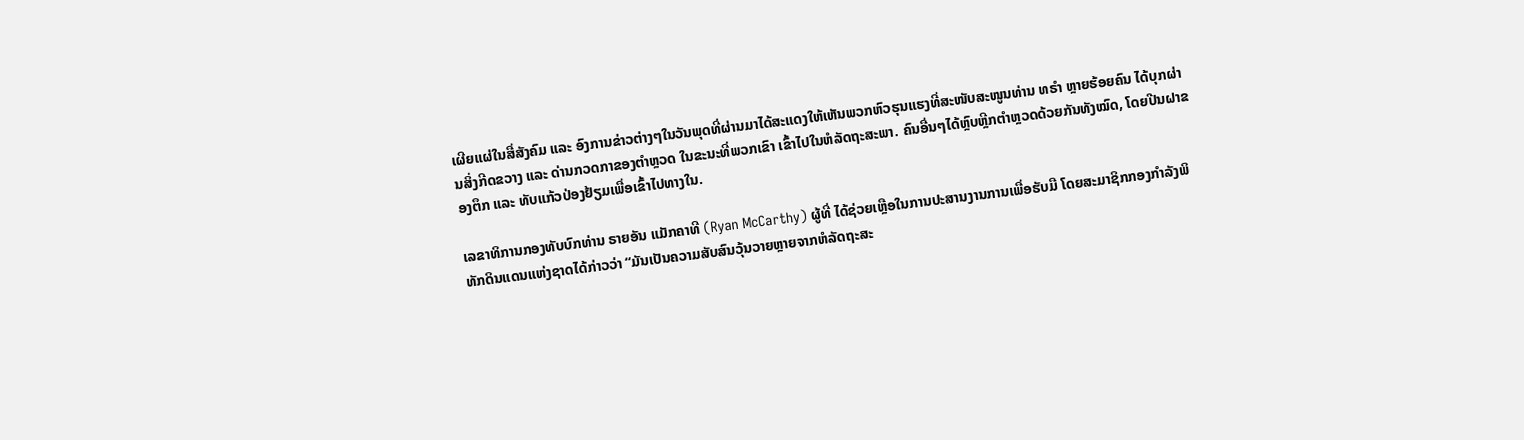ເຜີຍແຜ່ໃນສື່ສັງຄົມ ແລະ ອົງການຂ່າວຕ່າງໆໃນວັນພຸດທີ່ຜ່ານມາໄດ້ສະແດງໃຫ້ເຫັນພວກຫົວຮຸນແຮງທີ່ສະໜັບສະໜູນທ່ານ ທຣຳ ຫຼາຍຮ້ອຍຄົນ ໄດ້ບຸກຜ່ານສິ່ງກີດຂວາງ ແລະ ດ່ານກວດກາຂອງຕຳຫຼວດ ໃນຂະນະທີ່ພວກເຂົາ ເຂົ້າໄປໃນຫໍລັດຖະສະພາ. ຄົນອື່ນໆໄດ້ຫຼົບຫຼີກຕຳຫຼວດດ້ວຍກັນທັງໝົດ, ໂດຍປີນຝາຂອງຕຶກ ແລະ ທັບແກ້ວປ່ອງຢ້ຽມເພື່ອເຂົ້າໄປທາງໃນ.

ເລຂາທິການກອງທັບບົກທ່ານ ຣາຍອັນ ແມັກຄາທີ (Ryan McCarthy) ຜູ້ທີ່ ໄດ້ຊ່ວຍເຫຼືອໃນການປະສານງານການເພື່ອຮັບມື ໂດຍສະມາຊິກກອງກຳລັງພິທັກດິນແດນແຫ່ງຊາດໄດ້ກ່າວວ່າ “ມັນເປັນຄວາມສັບສົນວຸ້ນວາຍຫຼາຍຈາກຫໍລັດຖະສະ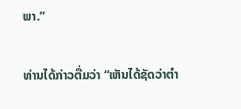ພາ.”

ທ່ານໄດ້ກ່າວຕື່ມວ່າ “ເຫັນໄດ້ຊັດວ່າຕຳ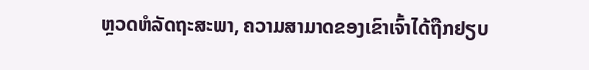ຫຼວດຫໍລັດຖະສະພາ, ຄວາມສາມາດຂອງເຂົາເຈົ້າໄດ້ຖືກຢຽບ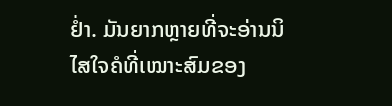ຢ່ຳ. ມັນຍາກຫຼາຍທີ່ຈະອ່ານນິໄສໃຈຄໍທີ່ເໝາະສົມຂອງ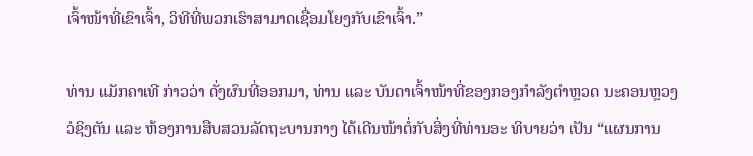ເຈົ້າໜ້າທີ່ເຂົາເຈົ້າ, ວິທີທີ່ພວກເຮົາສາມາດເຊື່ອມໂຍງກັບເຂົາເຈົ້າ.”

ທ່ານ ແມັກຄາເທີ ກ່າວວ່າ ດັ່ງຜົນທີ່ອອກມາ, ທ່ານ ແລະ ບັນດາເຈົ້າໜ້າທີ່ຂອງກອງກຳລັງຕຳຫຼວດ ນະຄອນຫຼວງວໍຊິງຕັນ ແລະ ຫ້ອງການສືບສວນລັດຖະບານກາງ ໄດ້ເດີນໜ້າຕໍ່ກັບສິ່ງທີ່ທ່ານອະ ທິບາຍວ່າ ເປັນ “ແຜນການ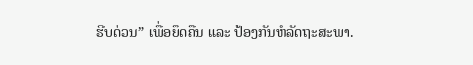ຮີບດ່ວນ” ເພື່ອຍຶດຄືນ ແລະ ປ້ອງກັນຫໍລັດຖະສະພາ.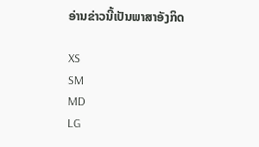ອ່ານຂ່າວນີ້ເປັນພາສາອັງກິດ

XS
SM
MD
LG